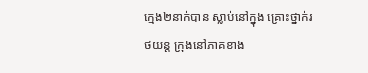ក្មេង២នាក់បាន ស្លាប់នៅក្នុង គ្រោះថ្នាក់រថយន្ត ក្រុងនៅភាគខាង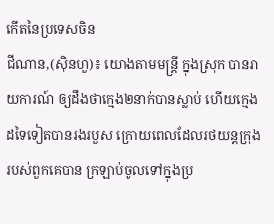កើតនៃប្រទេសចិន
ជីណាន,(ស៊ិនហួ)៖ យោងតាមមន្រ្តី ក្នុងស្រុក បានរាយការណ៍ ឲ្យដឹងថាក្មេង២នាក់បានស្លាប់ ហើយក្មេង ដទៃទៀតបានរងរបួស ក្រោយពេលដែលរថយន្តក្រុង របស់ពួកគេបាន ក្រឡាប់ចូលទៅក្នុងប្រ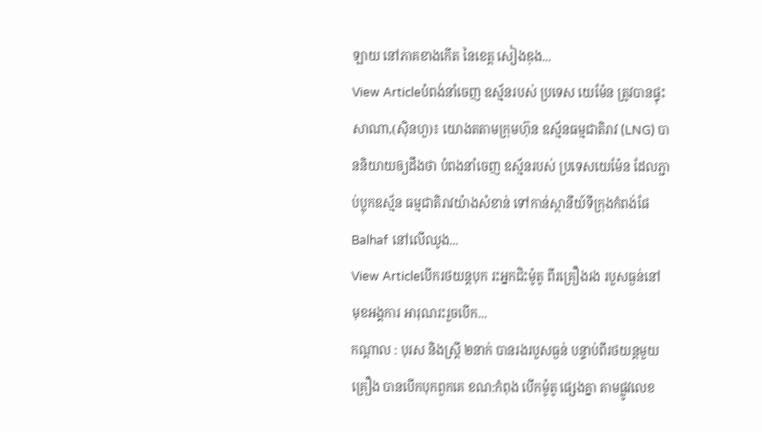ឡាយ នៅភាគខាងកើត នៃខេត្ត សៀងឌុង...
View Articleបំពង់នាំចេញ ឧស្ម័នរបស់ ប្រទេស យេម៉ែន ត្រូវបានផ្ទុះ
សាណា,(ស៊ិនហួ)៖ យោងតតាមក្រុមហ៊ុន ឧស្ម័នធម្មជាតិរាវ (LNG) បាននិយាយឲ្យដឹងថា បំពងនាំចេញ ឧស្ម័នរបស់ ប្រទេសយេម៉ែន ដែលភ្ជាប់ប្លុកឧស្ម័ន ធម្មជាតិរាវយ៉ាងសំខាន់ ទៅកាន់ស្ថានីយ៍ទីក្រុងកំពង់ផែ Balhaf នៅលើឈូង...
View Articleបើករថយន្តបុក រះអ្នកជិះម៉ូតូ ពីរគ្រឿងរង របួសធ្ងន់នៅ មុខអង្គការ អារុណរះរួចបើក...
កណ្តាល : បុរស និងស្រ្តី ២នាក់ បានរងរបួសធ្ងន់ បន្ទាប់ពីរថយន្តមួយគ្រឿង បានបើកបុកពួកគេ ខណ:កំពុង បើកម៉ូតូ ផ្សេងគ្នា តាមផ្លូវលេខ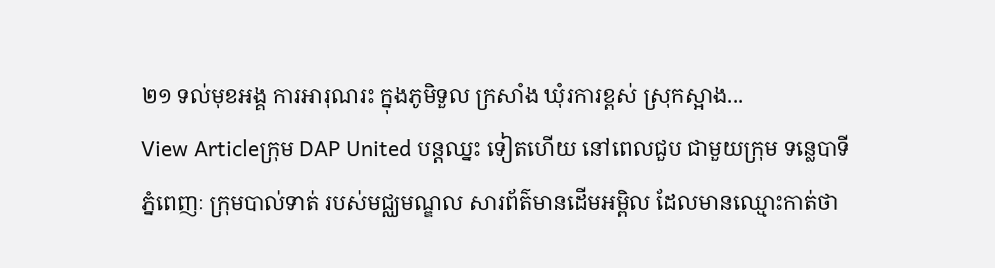២១ ទល់មុខអង្គ ការអារុណរះ ក្នុងភូមិទួល ក្រសាំង ឃុំរការខ្ពស់ ស្រុកស្អាង...
View Articleក្រុម DAP United បន្ដឈ្នះ ទៀតហើយ នៅពេលជួប ជាមួយក្រុម ទន្លេបាទី
ភ្នំពេញៈ ក្រុមបាល់ទាត់ របស់មជ្ឈមណ្ឌល សារព័ត៌មានដើមអម្ពិល ដែលមានឈ្មោះកាត់ថា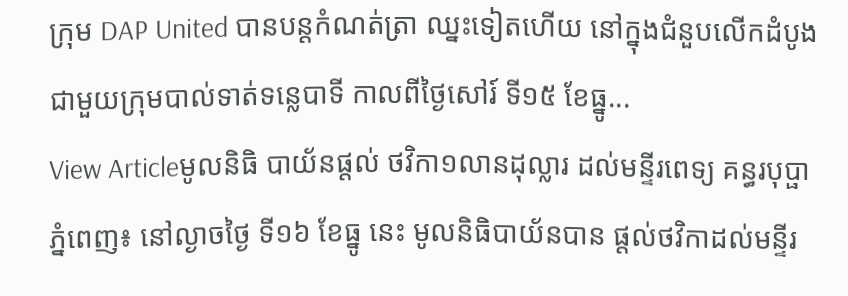ក្រុម DAP United បានបន្ដកំណត់ត្រា ឈ្នះទៀតហើយ នៅក្នុងជំនួបលើកដំបូង ជាមួយក្រុមបាល់ទាត់ទន្លេបាទី កាលពីថ្ងៃសៅរ៍ ទី១៥ ខែធ្នូ...
View Articleមូលនិធិ បាយ័នផ្តល់ ថវិកា១លានដុល្លារ ដល់មន្ទីរពេទ្យ គន្ធរបុប្ផា
ភ្នំពេញ៖ នៅល្ងាចថ្ងៃ ទី១៦ ខែធ្នូ នេះ មូលនិធិបាយ័នបាន ផ្តល់ថវិកាដល់មន្ទីរ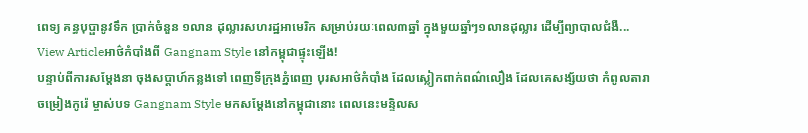ពេទ្យ គន្ធបុប្ផានូវទឹក ប្រាក់ចំនួន ១លាន ដុល្លារសហរដ្ឋអាមេរិក សម្រាប់រយៈពេល៣ឆ្នាំ ក្នុងមួយឆ្នាំៗ១លានដុល្លារ ដើម្បីព្យាបាលជំងឺ...
View Articleអាថ៌កំបាំងពី Gangnam Style នៅកម្ពុជាផ្ទុះឡើង!
បន្ទាប់ពីការសម្តែងនា ចុងសប្តាហ៍កន្លងទៅ ពេញទីក្រុងភ្នំពេញ បុរសអាថ៌កំបាំង ដែលស្លៀកពាក់ពណ៌លឿង ដែលគេសង្ស័យថា កំពូលតារាចម្រៀងកូរ៉េ ម្ចាស់បទ Gangnam Style មកសម្តែងនៅកម្ពុជានោះ ពេលនេះមន្ទិលស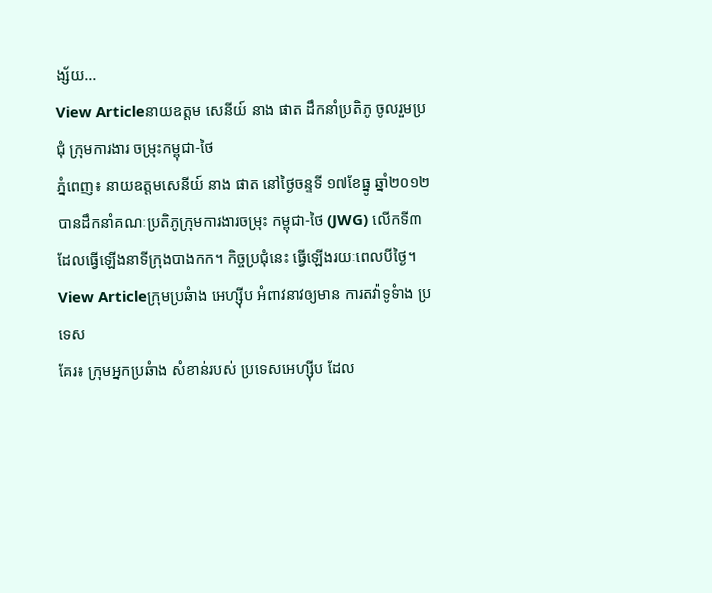ង្ស័យ...
View Articleនាយឧត្តម សេនីយ៍ នាង ផាត ដឹកនាំប្រតិភូ ចូលរួមប្រជុំ ក្រុមការងារ ចម្រុះកម្ពុជា-ថៃ
ភ្នំពេញ៖ នាយឧត្តមសេនីយ៍ នាង ផាត នៅថ្ងៃចន្ទទី ១៧ខែធ្នូ ឆ្នាំ២០១២ បានដឹកនាំគណៈប្រតិភូក្រុមការងារចម្រុះ កម្ពុជា-ថៃ (JWG) លើកទី៣ ដែលធ្វើឡើងនាទីក្រុងបាងកក។ កិច្ចប្រជុំនេះ ធ្វើឡើងរយៈពេលបីថ្ងៃ។
View Articleក្រុមប្រឆំាង អេហ្ស៊ីប អំពាវនាវឲ្យមាន ការតវ៉ាទូទំាង ប្រទេស
គែរ៖ ក្រុមអ្នកប្រឆំាង សំខាន់របស់ ប្រទេសអេហ្ស៊ីប ដែល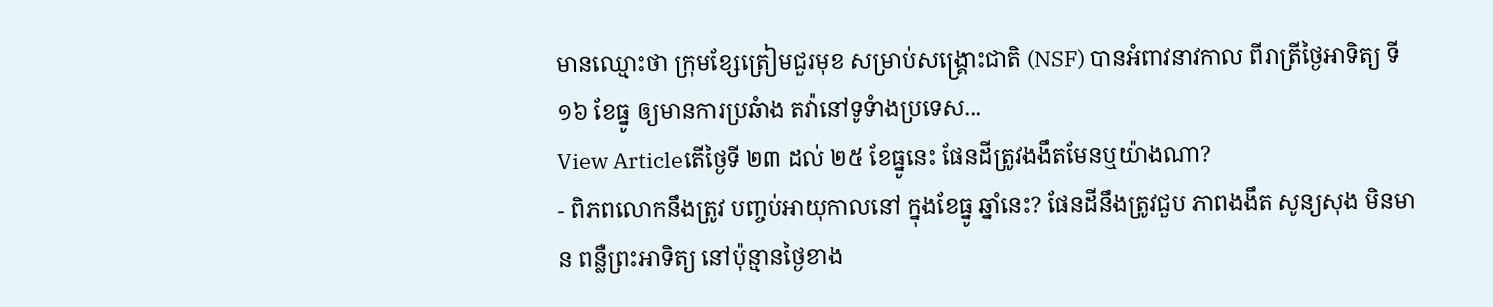មានឈ្មោះថា ក្រុមខ្សែត្រៀមជួរមុខ សម្រាប់សង្គ្រោះជាតិ (NSF) បានអំពាវនាវកាល ពីរាត្រីថ្ងៃអាទិត្យ ទី១៦ ខែធ្នូ ឲ្យមានការប្រឆំាង តវ៉ានៅទូទំាងប្រទេស...
View Articleតើថ្ងៃទី ២៣ ដល់ ២៥ ខែធ្នូនេះ ផែនដីត្រូវងងឹតមែនឬយ៉ាងណា?
- ពិភពលោកនឹងត្រូវ បញ្ចប់អាយុកាលនៅ ក្នុងខែធ្នូ ឆ្នាំនេះ? ផែនដីនឹងត្រូវជួប ភាពងងឹត សូន្យសុង មិនមាន ពន្លឺព្រះអាទិត្យ នៅប៉ុន្មានថ្ងៃខាង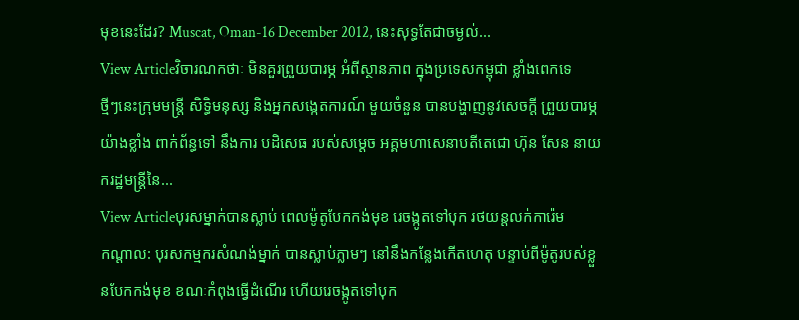មុខនេះដែរ? Muscat, Oman-16 December 2012, នេះសុទ្ធតែជាចម្ងល់...
View Articleវិចារណកថាៈ មិនគួរព្រួយបារម្ភ អំពីស្ថានភាព ក្នុងប្រទេសកម្ពុជា ខ្លាំងពេកទេ
ថ្មីៗនេះក្រុមមន្ត្រី សិទ្ធិមនុស្ស និងអ្នកសង្កេតការណ៍ មួយចំនួន បានបង្ហាញនូវសេចក្តី ព្រួយបារម្ភយ៉ាងខ្លាំង ពាក់ព័ន្ធទៅ នឹងការ បដិសេធ របស់សម្តេច អគ្គមហាសេនាបតីតេជោ ហ៊ុន សែន នាយករដ្ឋមន្ត្រីនៃ...
View Articleបុរសម្នាក់បានស្លាប់ ពេលម៉ូតូបែកកង់មុខ រេចង្កូតទៅបុក រថយន្តលក់ការ៉េម
កណ្តាល: បុរសកម្មករសំណង់ម្នាក់ បានស្លាប់ភ្លាមៗ នៅនឹងកន្លែងកើតហេតុ បន្ទាប់ពីម៉ូតូរបស់ខ្លួនបែកកង់មុខ ខណៈកំពុងធ្វើដំណើរ ហើយរេចង្កូតទៅបុក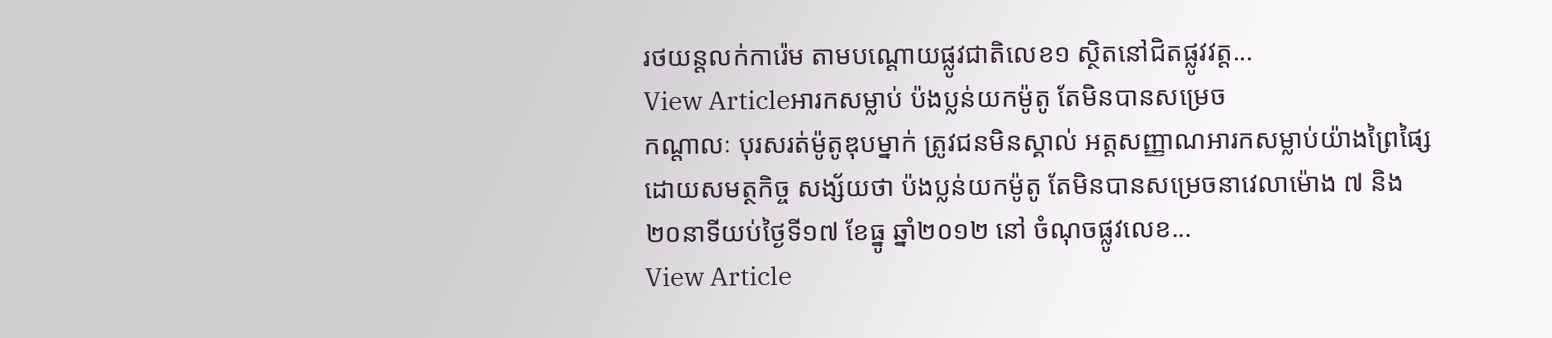រថយន្តលក់ការ៉េម តាមបណ្តោយផ្លូវជាតិលេខ១ ស្ថិតនៅជិតផ្លូវវត្ត...
View Articleអារកសម្លាប់ ប៉ងប្លន់យកម៉ូតូ តែមិនបានសម្រេច
កណ្តាលៈ បុរសរត់ម៉ូតូឌុបម្នាក់ ត្រូវជនមិនស្គាល់ អត្តសញ្ញាណអារកសម្លាប់យ៉ាងព្រៃផ្សៃ ដោយសមត្ថកិច្ច សង្ស័យថា ប៉ងប្លន់យកម៉ូតូ តែមិនបានសម្រេចនាវេលាម៉ោង ៧ និង២០នាទីយប់ថ្ងៃទី១៧ ខែធ្នូ ឆ្នាំ២០១២ នៅ ចំណុចផ្លូវលេខ...
View Article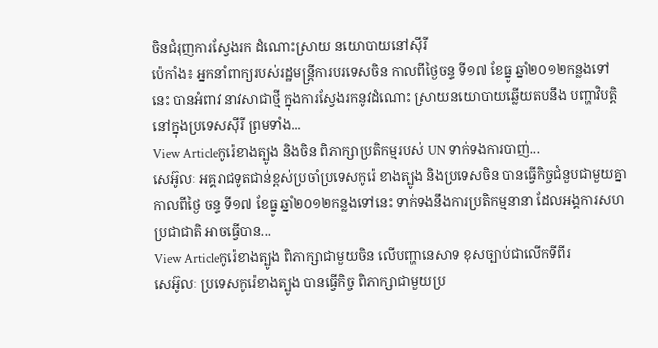ចិនជំរុញការស្វែងរក ដំណោះស្រាយ នយោបាយនៅស៊ីរី
ប៉េកាំង៖ អ្នកនាំពាក្យរបស់រដ្ឋមន្ត្រីការបរទេសចិន កាលពីថ្ងៃចន្ទ ទី១៧ ខែធ្នូ ឆ្នាំ២០១២កន្លងទៅនេះ បានអំពាវ នាវសាជាថ្មី ក្នុងការស្វែងរកនូវដំណោះ ស្រាយនយោបាយឆ្លើយតបនឹង បញ្ហាវិបត្តិនៅក្នុងប្រទេសស៊ីរី ព្រមទាំង...
View Articleកូរ៉េខាងត្បូង និងចិន ពិភាក្សាប្រតិកម្មរបស់ UN ទាក់ទងការបាញ់...
សេអ៊ូលៈ អគ្គរាជទូតជាន់ខ្ពស់ប្រចាំប្រទេសកូរ៉េ ខាងត្បូង និងប្រទេសចិន បានធ្វើកិច្ចជំនួបជាមួយគ្នា កាលពីថ្ងៃ ចន្ទ ទី១៧ ខែធ្នូ ឆ្នាំ២០១២កន្លងទៅនេះ ទាក់ទងនឹងការប្រតិកម្មនានា ដែលអង្គការសហប្រជាជាតិ អាចធ្វើបាន...
View Articleកូរ៉េខាងត្បូង ពិភាក្សាជាមួយចិន លើបញ្ហានេសាទ ខុសច្បាប់ជាលើកទីពីរ
សេអ៊ូលៈ ប្រទេសកូរ៉េខាងត្បូង បានធ្វើកិច្ច ពិភាក្សាជាមួយប្រ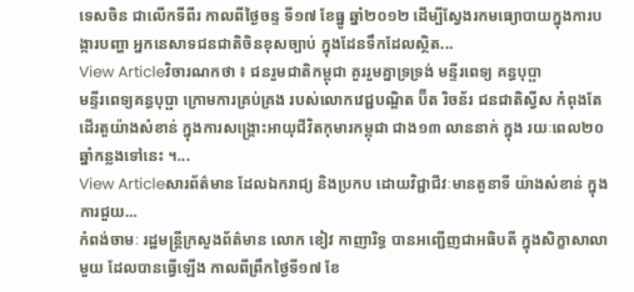ទេសចិន ជាលើកទីពីរ កាលពីថ្ងៃចន្ទ ទី១៧ ខែធ្នូ ឆ្នាំ២០១២ ដើម្បីស្វែងរកមធ្យោបាយក្នុងការបង្ការបញ្ហា អ្នកនេសាទជនជាតិចិនខុសច្បាប់ ក្នុងដែនទឹកដែលស្ថិត...
View Articleវិចារណកថា ៖ ជនរួមជាតិកម្ពុជា គួររួមគ្នាទ្រទ្រង់ មន្ទីរពេទ្យ គន្ធបុប្ផា
មន្ទីរពេទ្យគន្ធបុប្ផា ក្រោមការគ្រប់គ្រង របស់លោកវេជ្ជបណ្ឌិត ប៊ីត រិចន័រ ជនជាតិស្វីស កំពុងតែដើរតួយ៉ាងសំខាន់ ក្នុងការសង្គ្រោះអាយុជីវិតកុមារកម្ពុជា ជាង១៣ លាននាក់ ក្នុង រយៈពេល២០ឆ្នាំកន្លងទៅនេះ ។...
View Articleសារព័ត៌មាន ដែលឯករាជ្យ និងប្រកប ដោយវិជ្ជាជីវៈមានតួនាទី យ៉ាងសំខាន់ ក្នុងការជួយ...
កំពង់ចាមៈ រដ្ឋមន្ត្រីក្រសួងព័ត៌មាន លោក ខៀវ កាញារិទ្ធ បានអញ្ជើញជាអធិបតី ក្នុងសិក្ខាសាលាមួយ ដែលបានធ្វើឡើង កាលពីព្រឹកថ្ងៃទី១៧ ខែ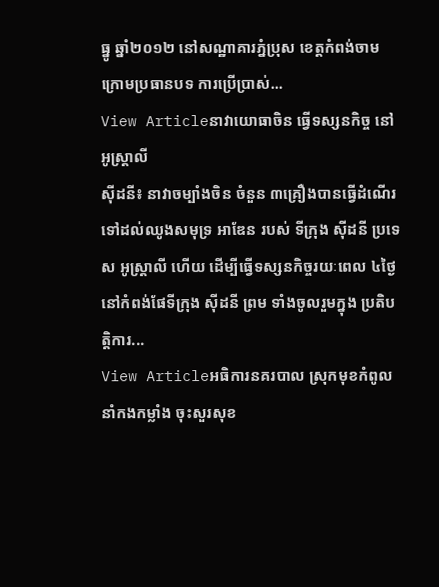ធ្នូ ឆ្នាំ២០១២ នៅសណ្ឋាគារភ្នំប្រុស ខេត្តកំពង់ចាម ក្រោមប្រធានបទ ការប្រើប្រាស់...
View Articleនាវាយោធាចិន ធ្វើទស្សនកិច្ច នៅអូស្ត្រាលី
ស៊ីដនី៖ នាវាចម្បាំងចិន ចំនួន ៣គ្រឿងបានធ្វើដំណើរទៅដល់ឈូងសមុទ្រ អាឌែន របស់ ទីក្រុង ស៊ីដនី ប្រទេស អូស្ត្រាលី ហើយ ដើម្បីធ្វើទស្សនកិច្ចរយៈពេល ៤ថ្ងៃនៅកំពង់ផែទីក្រុង ស៊ីដនី ព្រម ទាំងចូលរួមក្នុង ប្រតិបត្តិការ...
View Articleអធិការនគរបាល ស្រុកមុខកំពូល នាំកងកម្លាំង ចុះសួរសុខ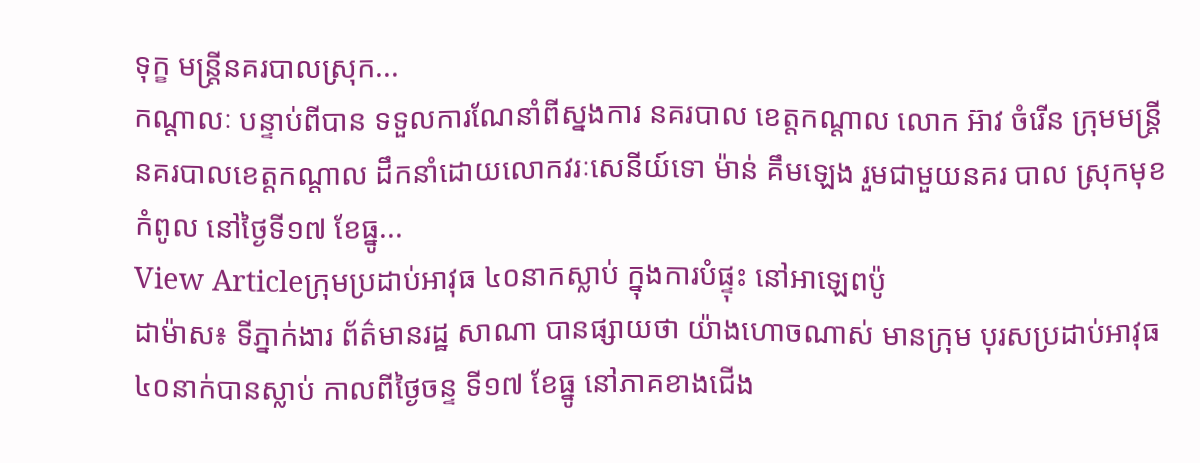ទុក្ខ មន្រ្តីនគរបាលស្រុក...
កណ្តាលៈ បន្ទាប់ពីបាន ទទួលការណែនាំពីស្នងការ នគរបាល ខេត្តកណ្តាល លោក អ៊ាវ ចំរើន ក្រុមមន្រ្តី នគរបាលខេត្តកណ្តាល ដឹកនាំដោយលោកវរៈសេនីយ៍ទោ ម៉ាន់ គឹមឡេង រួមជាមួយនគរ បាល សុ្រកមុខកំពូល នៅថ្ងៃទី១៧ ខែធ្នូ...
View Articleក្រុមប្រដាប់អាវុធ ៤០នាកស្លាប់ ក្នុងការបំផ្ទុះ នៅអាឡេពប៉ូ
ដាម៉ាស៖ ទីភ្នាក់ងារ ព័ត៌មានរដ្ឋ សាណា បានផ្សាយថា យ៉ាងហោចណាស់ មានក្រុម បុរសប្រដាប់អាវុធ ៤០នាក់បានស្លាប់ កាលពីថ្ងៃចន្ទ ទី១៧ ខែធ្នូ នៅភាគខាងជើង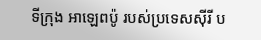ទីក្រុង អាឡេពប៉ូ របស់ប្រទេសស៊ីរី ប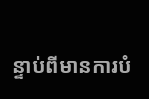ន្ទាប់ពីមានការបំ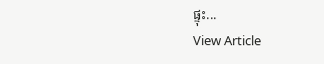ផ្ទុះ...
View Article